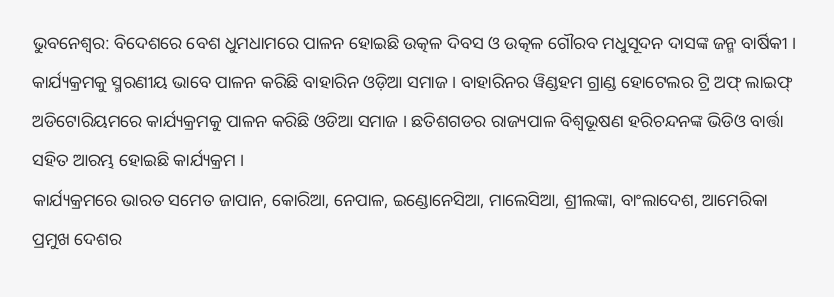ଭୁବନେଶ୍ବର: ବିଦେଶରେ ବେଶ ଧୁମଧାମରେ ପାଳନ ହୋଇଛି ଉତ୍କଳ ଦିବସ ଓ ଉତ୍କଳ ଗୌରବ ମଧୁସୂଦନ ଦାସଙ୍କ ଜନ୍ମ ବାର୍ଷିକୀ । କାର୍ଯ୍ୟକ୍ରମକୁ ସ୍ମରଣୀୟ ଭାବେ ପାଳନ କରିଛି ବାହାରିନ ଓଡ଼ିଆ ସମାଜ । ବାହାରିନର ୱିଣ୍ଡହମ ଗ୍ରାଣ୍ଡ ହୋଟେଲର ଟ୍ରି ଅଫ୍ ଲାଇଫ୍ ଅଡିଟୋରିୟମରେ କାର୍ଯ୍ୟକ୍ରମକୁ ପାଳନ କରିଛି ଓଡିଆ ସମାଜ । ଛତିଶଗଡର ରାଜ୍ୟପାଳ ବିଶ୍ବଭୂଷଣ ହରିଚନ୍ଦନଙ୍କ ଭିଡିଓ ବାର୍ତ୍ତା ସହିତ ଆରମ୍ଭ ହୋଇଛି କାର୍ଯ୍ୟକ୍ରମ ।
କାର୍ଯ୍ୟକ୍ରମରେ ଭାରତ ସମେତ ଜାପାନ, କୋରିଆ, ନେପାଳ, ଇଣ୍ଡୋନେସିଆ, ମାଲେସିଆ, ଶ୍ରୀଲଙ୍କା, ବାଂଲାଦେଶ, ଆମେରିକା ପ୍ରମୁଖ ଦେଶର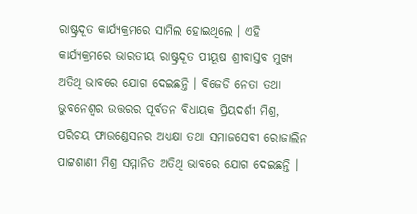ରାଷ୍ଟ୍ରଦୂତ କାର୍ଯ୍ୟକ୍ରମରେ ସାମିଲ ହୋଇଥିଲେ । ଏହି କାର୍ଯ୍ୟକ୍ରମରେ ଭାରତୀୟ ରାଷ୍ଟ୍ରଦୂତ ପୀୟୂଷ ଶ୍ରୀବାସ୍ତବ ମୁଖ୍ୟ ଅତିଥି ଭାବରେ ଯୋଗ ଦେଇଛନ୍ତି । ବିଜେଡି ନେତା ତଥା ଭୁବନେଶ୍ବର ଉତ୍ତରର ପୂର୍ବତନ ବିଧାୟକ ପ୍ରିୟଦର୍ଶୀ ମିଶ୍ର, ପରିଚୟ ଫାଉଣ୍ଡେସନର ଅଧ୍ୟକ୍ଷା ତଥା ସମାଜସେବୀ ରୋଜାଲିନ ପାଟ୍ଟଶାଣୀ ମିଶ୍ର ସମ୍ମାନିତ ଅତିଥି ଭାବରେ ଯୋଗ ଦେଇଛନ୍ତି ।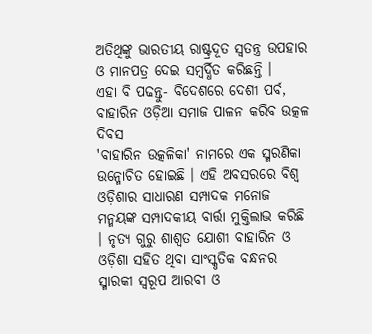ଅତିଥିଙ୍କୁ ଭାରତୀୟ ରାଷ୍ଟ୍ରଦୂତ ସ୍ବତନ୍ତ୍ର ଉପହାର ଓ ମାନପତ୍ର ଦେଇ ସମ୍ବର୍ଦ୍ଧିତ କରିଛନ୍ତି ।
ଏହା ବି ପଢନ୍ତୁ- ବିଦେଶରେ ଦେଶୀ ପର୍ବ, ବାହାରିନ ଓଡ଼ିଆ ସମାଜ ପାଳନ କରିବ ଉତ୍କଳ ଦିବସ
'ବାହାରିନ ଉତ୍କଳିକା' ନାମରେ ଏକ ସ୍ମରଣିକା ଉନ୍ମୋଚିତ ହୋଇଛି । ଏହି ଅବସରରେ ବିଶ୍ବ ଓଡ଼ିଶାର ସାଧାରଣ ସମ୍ପାଦକ ମନୋଜ ମନ୍ମୟଙ୍କ ସମ୍ପାଦକୀୟ ବାର୍ତ୍ତା ମୁକ୍ତିଲାଭ କରିଛି । ନୃତ୍ୟ ଗୁରୁ ଶାଶ୍ବତ ଯୋଶୀ ବାହାରିନ ଓ ଓଡ଼ିଶା ସହିତ ଥିବା ସାଂସ୍କୃତିକ ବନ୍ଧନର ସ୍ମାରକୀ ସ୍ବରୂପ ଆରବୀ ଓ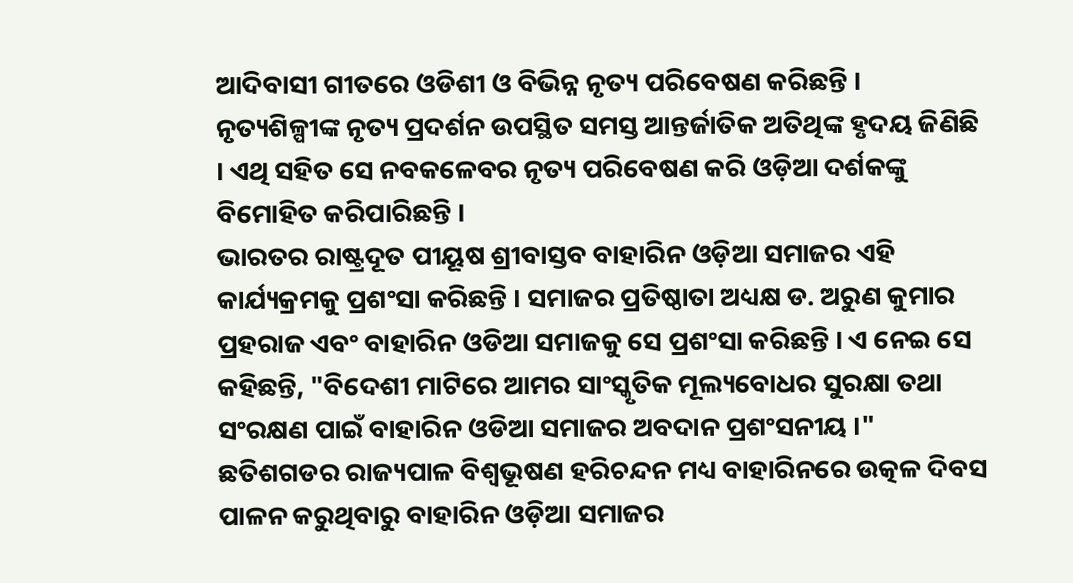ଆଦିବାସୀ ଗୀତରେ ଓଡିଶୀ ଓ ବିଭିନ୍ନ ନୃତ୍ୟ ପରିବେଷଣ କରିଛନ୍ତି । ନୃତ୍ୟଶିଳ୍ପୀଙ୍କ ନୃତ୍ୟ ପ୍ରଦର୍ଶନ ଉପସ୍ଥିତ ସମସ୍ତ ଆନ୍ତର୍ଜାତିକ ଅତିଥିଙ୍କ ହୃଦୟ ଜିଣିଛି । ଏଥି ସହିତ ସେ ନବକଳେବର ନୃତ୍ୟ ପରିବେଷଣ କରି ଓଡ଼ିଆ ଦର୍ଶକଙ୍କୁ ବିମୋହିତ କରିପାରିଛନ୍ତି ।
ଭାରତର ରାଷ୍ଟ୍ରଦୂତ ପୀୟୂଷ ଶ୍ରୀବାସ୍ତବ ବାହାରିନ ଓଡ଼ିଆ ସମାଜର ଏହି କାର୍ଯ୍ୟକ୍ରମକୁ ପ୍ରଶଂସା କରିଛନ୍ତି । ସମାଜର ପ୍ରତିଷ୍ଠାତା ଅଧ୍ୟକ୍ଷ ଡ. ଅରୁଣ କୁମାର ପ୍ରହରାଜ ଏବଂ ବାହାରିନ ଓଡିଆ ସମାଜକୁ ସେ ପ୍ରଶଂସା କରିଛନ୍ତି । ଏ ନେଇ ସେ କହିଛନ୍ତି, "ବିଦେଶୀ ମାଟିରେ ଆମର ସାଂସ୍କୃତିକ ମୂଲ୍ୟବୋଧର ସୁରକ୍ଷା ତଥା ସଂରକ୍ଷଣ ପାଇଁ ବାହାରିନ ଓଡିଆ ସମାଜର ଅବଦାନ ପ୍ରଶଂସନୀୟ ।" ଛତିଶଗଡର ରାଜ୍ୟପାଳ ବିଶ୍ବଭୂଷଣ ହରିଚନ୍ଦନ ମଧ୍ୟ ବାହାରିନରେ ଉତ୍କଳ ଦିବସ ପାଳନ କରୁଥିବାରୁ ବାହାରିନ ଓଡ଼ିଆ ସମାଜର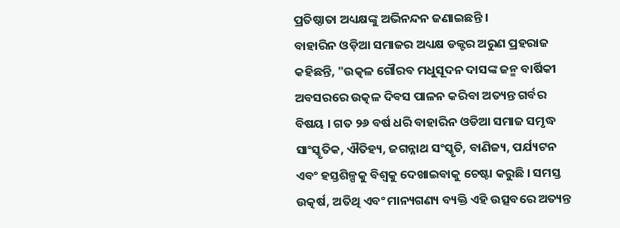ପ୍ରତିଷ୍ଠାତା ଅଧ୍ୟକ୍ଷଙ୍କୁ ଅଭିନନ୍ଦନ ଜଣାଇଛନ୍ତି ।
ବାହାରିନ ଓଡ଼ିଆ ସମାଜର ଅଧ୍ୟକ୍ଷ ଡକ୍ଟର ଅରୁଣ ପ୍ରହରାଜ କହିଛନ୍ତି, "ଉତ୍କଳ ଗୌରବ ମଧୁସୂଦନ ଦାସଙ୍କ ଜନ୍ମ ବାର୍ଷିକୀ ଅବସରରେ ଉତ୍କଳ ଦିବସ ପାଳନ କରିବା ଅତ୍ୟନ୍ତ ଗର୍ବର ବିଷୟ । ଗତ ୨୬ ବର୍ଷ ଧରି ବାହାରିନ ଓଡିଆ ସମାଜ ସମୃଦ୍ଧ ସାଂସ୍କୃତିକ, ଐତିହ୍ୟ, ଜଗନ୍ନାଥ ସଂସ୍କୃତି, ବାଣିଜ୍ୟ, ପର୍ଯ୍ୟଟନ ଏବଂ ହସ୍ତଶିଳ୍ପକୁ ବିଶ୍ବକୁ ଦେଖାଇବାକୁ ଚେଷ୍ଟା କରୁଛି । ସମସ୍ତ ଉତ୍କର୍ଷ, ଅତିଥି ଏବଂ ମାନ୍ୟଗଣ୍ୟ ବ୍ୟକ୍ତି ଏହି ଉତ୍ସବରେ ଅତ୍ୟନ୍ତ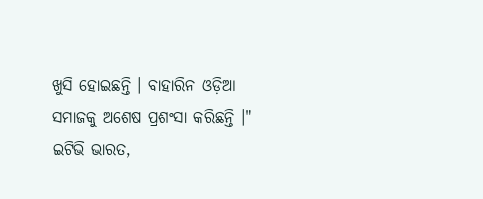ଖୁସି ହୋଇଛନ୍ତି । ବାହାରିନ ଓଡ଼ିଆ ସମାଜକୁ ଅଶେଷ ପ୍ରଶଂସା କରିଛନ୍ତି ।"
ଇଟିଭି ଭାରତ,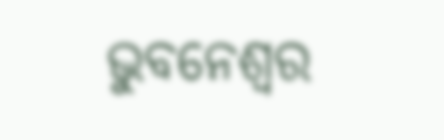ଭୁବନେଶ୍ବର